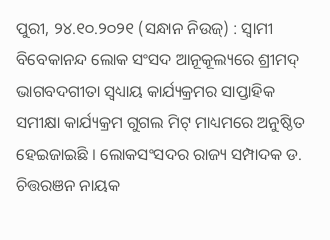ପୁରୀ, ୨୪.୧୦.୨୦୨୧ (ସନ୍ଧାନ ନିଉଜ୍) : ସ୍ୱାମୀ ବିବେକାନନ୍ଦ ଲୋକ ସଂସଦ ଆନୂକୂଲ୍ୟରେ ଶ୍ରୀମଦ୍ ଭାଗବଦଗୀତା ସ୍ୱଧ୍ୟାୟ କାର୍ଯ୍ୟକ୍ରମର ସାପ୍ତାହିକ ସମୀକ୍ଷା କାର୍ଯ୍ୟକ୍ରମ ଗୁଗଲ ମିଟ୍ ମାଧ୍ୟମରେ ଅନୁଷ୍ଠିତ ହେଇଜାଇଛି । ଲୋକସଂସଦର ରାଜ୍ୟ ସମ୍ପାଦକ ଡ. ଚିତ୍ତରଞନ ନାୟକ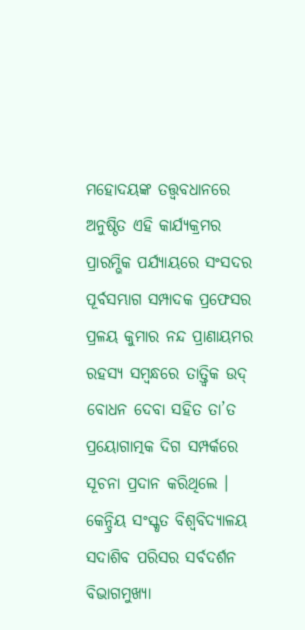ମହୋଦୟଙ୍କ ତତ୍ତ୍ୱବଧାନରେ ଅନୁଷ୍ଠିତ ଏହି କାର୍ଯ୍ୟକ୍ରମର ପ୍ରାରମ୍ଭିକ ପର୍ଯ୍ୟାୟରେ ସଂସଦର ପୂର୍ବସମ୍ଭାଗ ସମ୍ପାଦକ ପ୍ରଫେସର ପ୍ରଳୟ କୁମାର ନନ୍ଦ ପ୍ରାଣାୟମର ରହସ୍ୟ ସମ୍ବନ୍ଧରେ ତାତ୍ତ୍ୱିକ ଉଦ୍ ବୋଧନ ଦେବା ସହିତ ତା’ତ ପ୍ରୟୋଗାତ୍ମକ ଦିଗ ସମ୍ପର୍କରେ ସୂଚନା ପ୍ରଦାନ କରିଥିଲେ । କେନ୍ଦ୍ରିୟ ସଂସ୍କୃତ ବିଶ୍ବବିଦ୍ଯାଳୟ ସଦାଶିବ ପରିସର ସର୍ବଦର୍ଶନ ବିଭାଗମୁଖ୍ୟା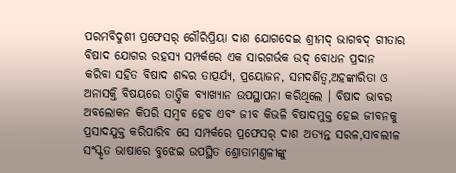ପରମବିଦୁଶୀ ପ୍ରଫେସର୍ ଗୌରିପ୍ରିୟା ଦାଶ ଯୋଗଦେଇ ଶ୍ରୀମଦ୍ ଭାଗବଦ୍ ଗୀତାର ବିଷାଦ ଯୋଗର ରହସ୍ୟ ସମ୍ପର୍କରେ ଏକ ସାରଗର୍ଭକ ଉଦ୍ ବୋଧନ ପ୍ରଦାନ କରିବା ସହିତ ବିଷାଦ ଶବ୍ଦର ତାତ୍ପର୍ଯ୍ୟ, ପ୍ରୟୋଜନ, ସମଦର୍ଶିତ୍ୱ,ଅହଙ୍କାରିତା ଓ ଅନାସକ୍ତି ବିଷୟରେ ତାତ୍ତ୍ୱିକ ବ୍ୟାଖ୍ୟାନ ଉପସ୍ଥାପନା କରିଥିଲେ । ବିଷାଦ ଭାବର ଅବଲୋକନ କିପରି ସମ୍ବବ ହେବ ଏବଂ ଜୀବ କିଭଳି ବିଷାଦମୁକ୍ତ ହେଇ ଜୀବନକୁ ପ୍ରସାଦଯୁକ୍ତ କରିପାରିବ ସେ ସମ୍ପର୍କରେ ପ୍ରଫେସର୍ ଦାଶ ଅତ୍ୟନ୍ତ ସରଳ,ସାବଲୀଳ ସଂସ୍କୃତ ଭାଷାରେ ବୁଝେଇ ଉପସ୍ଥିତ ଶ୍ରୋତାମଣ୍ତଳୀଙ୍କୁ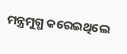ମନ୍ତ୍ରମୁଗ୍ଧ କରେଇଥିଲେ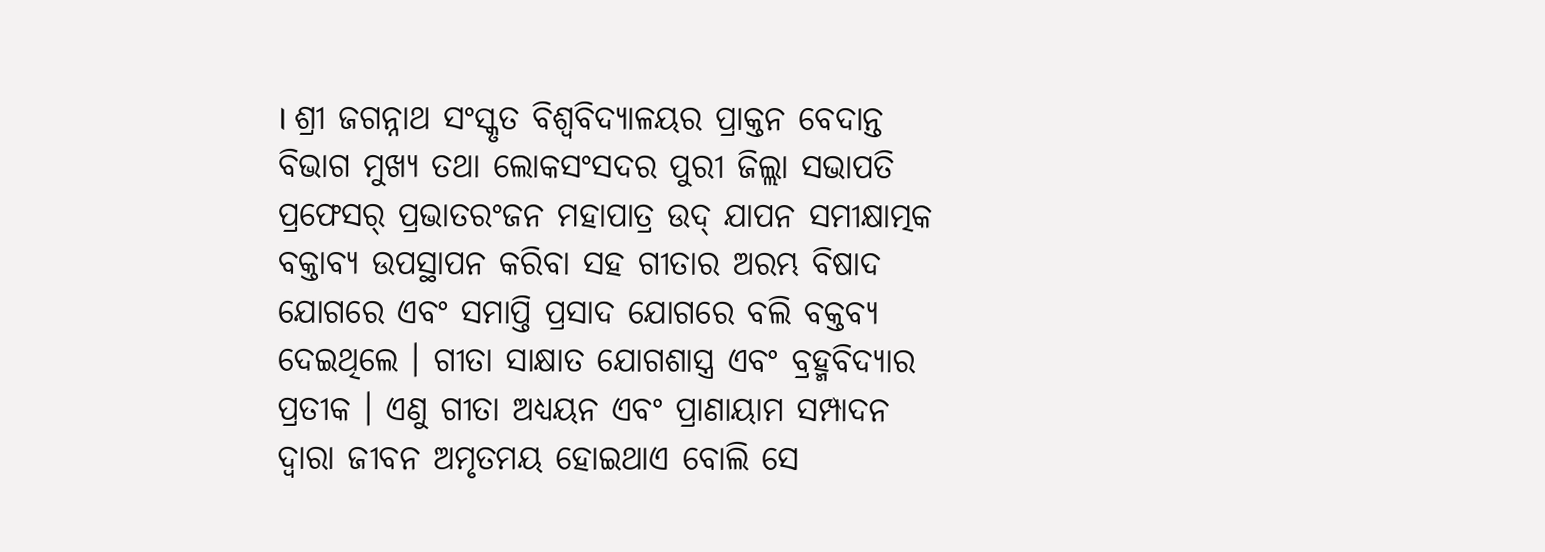। ଶ୍ରୀ ଜଗନ୍ନାଥ ସଂସ୍କୃତ ବିଶ୍ବବିଦ୍ଯାଳୟର ପ୍ରାକ୍ତନ ବେଦାନ୍ତ ବିଭାଗ ମୁଖ୍ୟ ତଥା ଲୋକସଂସଦର ପୁରୀ ଜିଲ୍ଲା ସଭାପତି ପ୍ରଫେସର୍ ପ୍ରଭାତରଂଜନ ମହାପାତ୍ର ଉଦ୍ ଯାପନ ସମୀକ୍ଷାତ୍ମକ ବକ୍ତାବ୍ୟ ଉପସ୍ଥାପନ କରିବା ସହ ଗୀତାର ଅରମ୍ଭ ବିଷାଦ ଯୋଗରେ ଏବଂ ସମାପ୍ତି ପ୍ରସାଦ ଯୋଗରେ ବଲି ବକ୍ତବ୍ୟ ଦେଇଥିଲେ । ଗୀତା ସାକ୍ଷାତ ଯୋଗଶାସ୍ତ୍ର ଏବଂ ବ୍ରହ୍ମବିଦ୍ୟାର ପ୍ରତୀକ । ଏଣୁ ଗୀତା ଅଧ୍ୟୟନ ଏବଂ ପ୍ରାଣାୟାମ ସମ୍ପାଦନ ଦ୍ୱାରା ଜୀବନ ଅମୃତମୟ ହୋଇଥାଏ ବୋଲି ସେ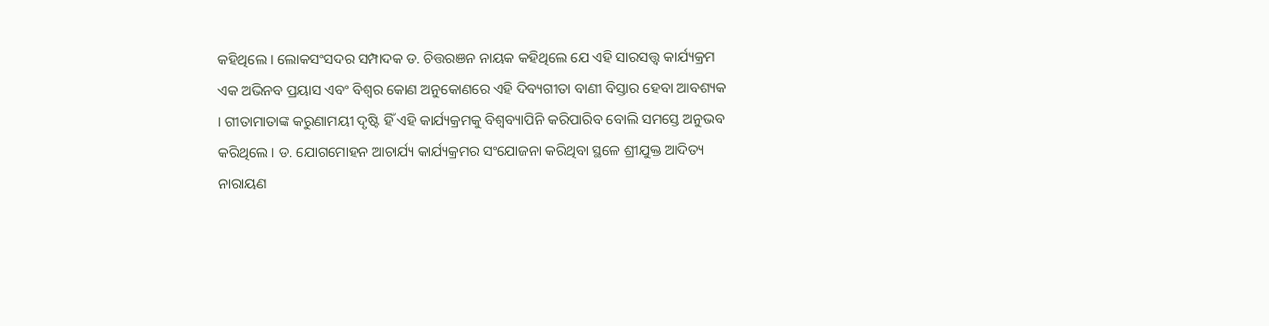କହିଥିଲେ । ଲୋକସଂସଦର ସମ୍ପାଦକ ଡ. ଚିତ୍ତରଞନ ନାୟକ କହିଥିଲେ ଯେ ଏହି ସାରସତ୍ତ୍ୱ କାର୍ଯ୍ୟକ୍ରମ ଏକ ଅଭିନବ ପ୍ରୟାସ ଏବଂ ବିଶ୍ୱର କୋଣ ଅନୁକୋଣରେ ଏହି ଦିବ୍ୟଗୀତା ବାଣୀ ବିସ୍ତାର ହେବା ଆବଶ୍ୟକ । ଗୀତାମାତାଙ୍କ କରୁଣାମୟୀ ଦୃଷ୍ଟି ହିଁ ଏହି କାର୍ଯ୍ୟକ୍ରମକୁ ବିଶ୍ୱବ୍ୟାପିନି କରିପାରିବ ବୋଲି ସମସ୍ତେ ଅନୁଭବ କରିଥିଲେ । ଡ. ଯୋଗମୋହନ ଆଚାର୍ଯ୍ୟ କାର୍ଯ୍ୟକ୍ରମର ସଂଯୋଜନା କରିଥିବା ସ୍ଥଳେ ଶ୍ରୀଯୁକ୍ତ ଆଦିତ୍ୟ ନାରାୟଣ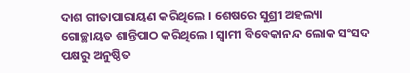ଦାଶ ଗୀତାପାରାୟଣ କରିଥିଲେ । ଶେଷରେ ସୁଶ୍ରୀ ଅହଲ୍ୟା ଗୋଚ୍ଛାୟତ ଶାନ୍ତିପାଠ କରିଥିଲେ । ସ୍ୱାମୀ ବିବେକାନନ୍ଦ ଲୋକ ସଂସଦ ପକ୍ଷରୁ ଅନୁଷ୍ଠିତ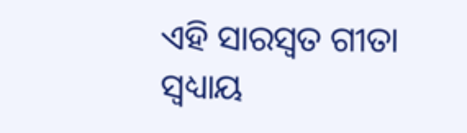ଏହି ସାରସ୍ୱତ ଗୀତା ସ୍ୱଧ୍ୟାୟ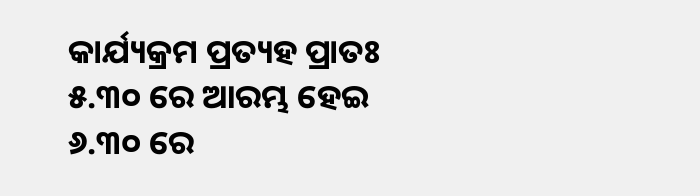କାର୍ଯ୍ୟକ୍ରମ ପ୍ରତ୍ୟହ ପ୍ରାତଃ ୫.୩୦ ରେ ଆରମ୍ଭ ହେଇ ୬.୩୦ ରେ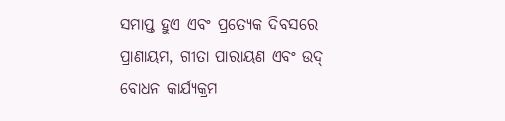ସମାପ୍ତ ହୁଏ ଏବଂ ପ୍ରତ୍ୟେକ ଦିବସରେ ପ୍ରାଣାୟମ, ଗୀତା ପାରାୟଣ ଏବଂ ଉଦ୍ ବୋଧନ କାର୍ଯ୍ୟକ୍ରମ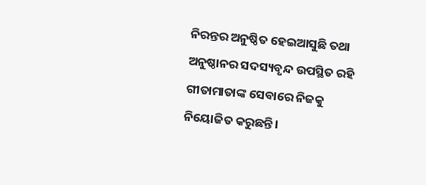ନିରନ୍ତର ଅନୁଷ୍ଠିତ ହେଇଆସୁଛି ତଥା ଅନୁଷ୍ଠାନର ସଦସ୍ୟବୃନ୍ଦ ଉପସ୍ଥିତ ରହି ଗୀତାମାତାଙ୍କ ସେବାରେ ନିଜକୁ ନିୟୋଜିତ କରୁଛନ୍ତି ।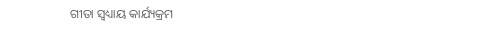ଗୀତା ସ୍ୱଧ୍ୟାୟ କାର୍ଯ୍ୟକ୍ରମ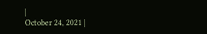|
October 24, 2021 |